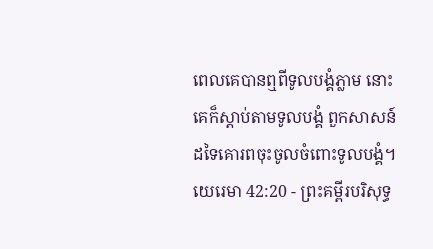ពេលគេបានឮពីទូលបង្គំភ្លាម នោះគេក៏ស្តាប់តាមទូលបង្គំ ពួកសាសន៍ដទៃគោរពចុះចូលចំពោះទូលបង្គំ។
យេរេមា 42:20 - ព្រះគម្ពីរបរិសុទ្ធ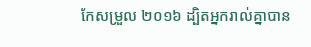កែសម្រួល ២០១៦ ដ្បិតអ្នករាល់គ្នាបាន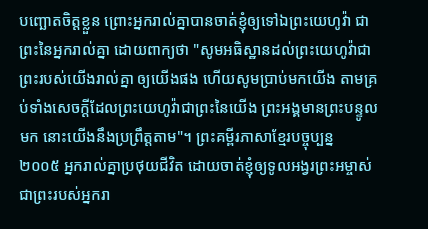បញ្ឆោតចិត្តខ្លួន ព្រោះអ្នករាល់គ្នាបានចាត់ខ្ញុំឲ្យទៅឯព្រះយេហូវ៉ា ជាព្រះនៃអ្នករាល់គ្នា ដោយពាក្យថា "សូមអធិស្ឋានដល់ព្រះយេហូវ៉ាជាព្រះរបស់យើងរាល់គ្នា ឲ្យយើងផង ហើយសូមប្រាប់មកយើង តាមគ្រប់ទាំងសេចក្ដីដែលព្រះយេហូវ៉ាជាព្រះនៃយើង ព្រះអង្គមានព្រះបន្ទូលមក នោះយើងនឹងប្រព្រឹត្តតាម"។ ព្រះគម្ពីរភាសាខ្មែរបច្ចុប្បន្ន ២០០៥ អ្នករាល់គ្នាប្រថុយជីវិត ដោយចាត់ខ្ញុំឲ្យទូលអង្វរព្រះអម្ចាស់ ជាព្រះរបស់អ្នករា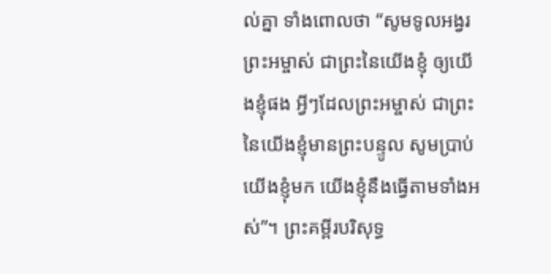ល់គ្នា ទាំងពោលថា “សូមទូលអង្វរព្រះអម្ចាស់ ជាព្រះនៃយើងខ្ញុំ ឲ្យយើងខ្ញុំផង អ្វីៗដែលព្រះអម្ចាស់ ជាព្រះនៃយើងខ្ញុំមានព្រះបន្ទូល សូមប្រាប់យើងខ្ញុំមក យើងខ្ញុំនឹងធ្វើតាមទាំងអស់”។ ព្រះគម្ពីរបរិសុទ្ធ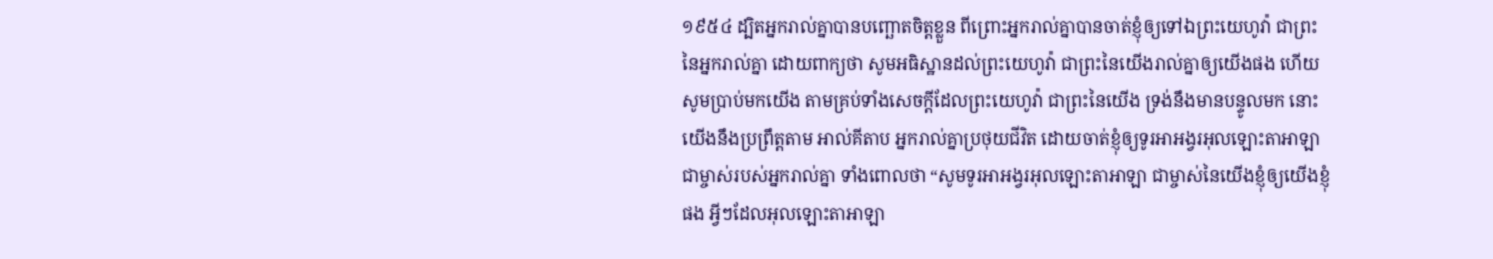១៩៥៤ ដ្បិតអ្នករាល់គ្នាបានបញ្ឆោតចិត្តខ្លួន ពីព្រោះអ្នករាល់គ្នាបានចាត់ខ្ញុំឲ្យទៅឯព្រះយេហូវ៉ា ជាព្រះនៃអ្នករាល់គ្នា ដោយពាក្យថា សូមអធិស្ឋានដល់ព្រះយេហូវ៉ា ជាព្រះនៃយើងរាល់គ្នាឲ្យយើងផង ហើយសូមប្រាប់មកយើង តាមគ្រប់ទាំងសេចក្ដីដែលព្រះយេហូវ៉ា ជាព្រះនៃយើង ទ្រង់នឹងមានបន្ទូលមក នោះយើងនឹងប្រព្រឹត្តតាម អាល់គីតាប អ្នករាល់គ្នាប្រថុយជីវិត ដោយចាត់ខ្ញុំឲ្យទូរអាអង្វរអុលឡោះតាអាឡា ជាម្ចាស់របស់អ្នករាល់គ្នា ទាំងពោលថា “សូមទូរអាអង្វរអុលឡោះតាអាឡា ជាម្ចាស់នៃយើងខ្ញុំឲ្យយើងខ្ញុំផង អ្វីៗដែលអុលឡោះតាអាឡា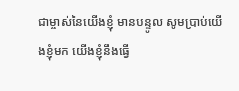ជាម្ចាស់នៃយើងខ្ញុំ មានបន្ទូល សូមប្រាប់យើងខ្ញុំមក យើងខ្ញុំនឹងធ្វើ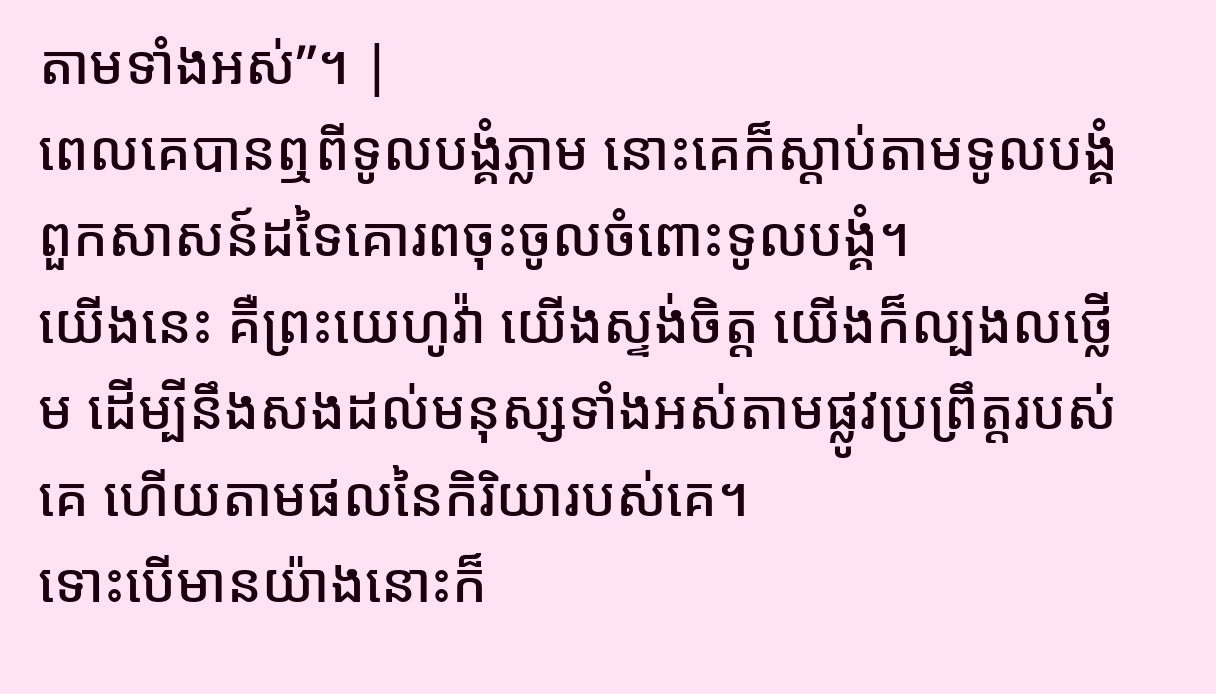តាមទាំងអស់”។ |
ពេលគេបានឮពីទូលបង្គំភ្លាម នោះគេក៏ស្តាប់តាមទូលបង្គំ ពួកសាសន៍ដទៃគោរពចុះចូលចំពោះទូលបង្គំ។
យើងនេះ គឺព្រះយេហូវ៉ា យើងស្ទង់ចិត្ត យើងក៏ល្បងលថ្លើម ដើម្បីនឹងសងដល់មនុស្សទាំងអស់តាមផ្លូវប្រព្រឹត្តរបស់គេ ហើយតាមផលនៃកិរិយារបស់គេ។
ទោះបើមានយ៉ាងនោះក៏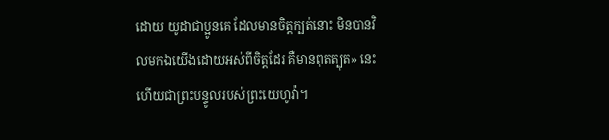ដោយ យូដាជាប្អូនគេ ដែលមានចិត្តក្បត់នោះ មិនបានវិលមកឯយើងដោយអស់ពីចិត្តដែរ គឺមានពុតត្បុត» នេះហើយជាព្រះបន្ទូលរបស់ព្រះយេហូវ៉ា។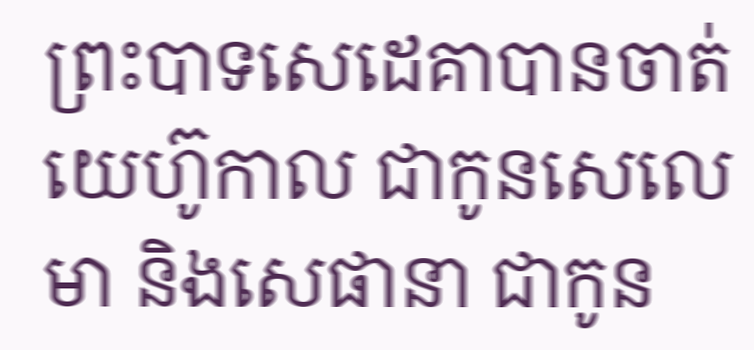ព្រះបាទសេដេគាបានចាត់យេហ៊ូកាល ជាកូនសេលេមា និងសេផានា ជាកូន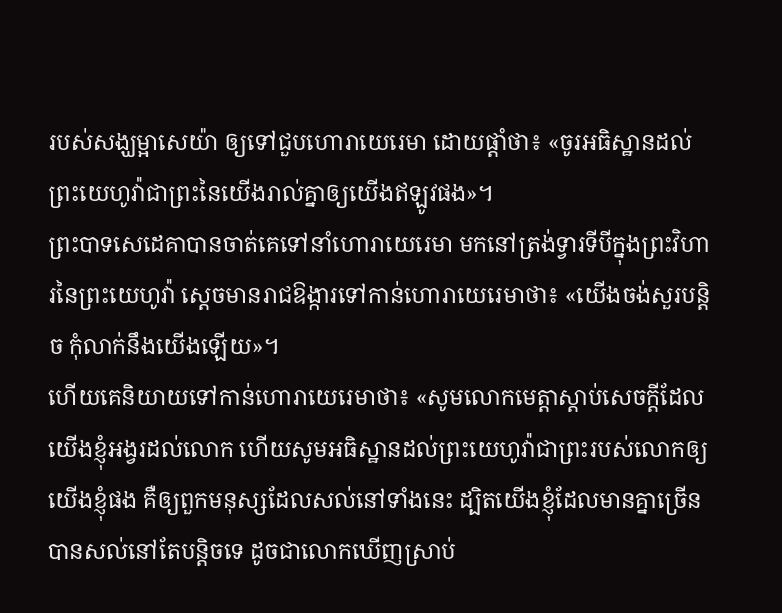របស់សង្ឃម្អាសេយ៉ា ឲ្យទៅជួបហោរាយេរេមា ដោយផ្តាំថា៖ «ចូរអធិស្ឋានដល់ព្រះយេហូវ៉ាជាព្រះនៃយើងរាល់គ្នាឲ្យយើងឥឡូវផង»។
ព្រះបាទសេដេគាបានចាត់គេទៅនាំហោរាយេរេមា មកនៅត្រង់ទ្វារទីបីក្នុងព្រះវិហារនៃព្រះយេហូវ៉ា ស្ដេចមានរាជឱង្ការទៅកាន់ហោរាយេរេមាថា៖ «យើងចង់សួរបន្តិច កុំលាក់នឹងយើងឡើយ»។
ហើយគេនិយាយទៅកាន់ហោរាយេរេមាថា៖ «សូមលោកមេត្តាស្តាប់សេចក្ដីដែលយើងខ្ញុំអង្វរដល់លោក ហើយសូមអធិស្ឋានដល់ព្រះយេហូវ៉ាជាព្រះរបស់លោកឲ្យយើងខ្ញុំផង គឺឲ្យពួកមនុស្សដែលសល់នៅទាំងនេះ ដ្បិតយើងខ្ញុំដែលមានគ្នាច្រើន បានសល់នៅតែបន្តិចទេ ដូចជាលោកឃើញស្រាប់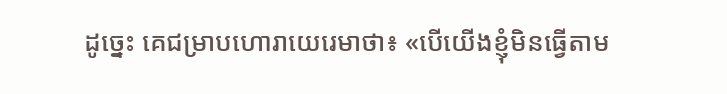ដូច្នេះ គេជម្រាបហោរាយេរេមាថា៖ «បើយើងខ្ញុំមិនធ្វើតាម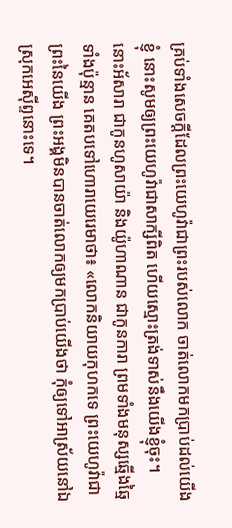គ្រប់ទាំងសេចក្ដីដែលព្រះយេហូវ៉ាជាព្រះរបស់លោក ចាត់លោកមកប្រាប់ដល់យើងខ្ញុំ នោះសូមឲ្យព្រះយេហូវ៉ាជាសាក្សីពិត ហើយស្មោះត្រង់ទាស់នឹងយើងខ្ញុំចុះ។
នោះអ័សារា ជាកូនហូសាយ៉ា និងយ៉ូហាណាន ជាកូនការា ព្រមទាំងមនុស្សឆ្មើងឆ្មៃទាំងប៉ុន្មាន គេតបទៅហោរាយេរេមាថា៖ «លោកនិយាយកុហកទេ ព្រះយេហូវ៉ាជាព្រះនៃយើង ព្រះអង្គមិនបានចាត់លោកឲ្យមកប្រាប់យើងថា កុំឲ្យទៅអាស្រ័យនៅឯស្រុកអេស៊ីព្ទនោះទេ។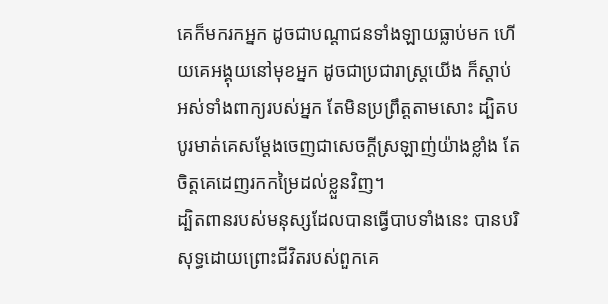គេក៏មករកអ្នក ដូចជាបណ្ដាជនទាំងឡាយធ្លាប់មក ហើយគេអង្គុយនៅមុខអ្នក ដូចជាប្រជារាស្ត្រយើង ក៏ស្តាប់អស់ទាំងពាក្យរបស់អ្នក តែមិនប្រព្រឹត្តតាមសោះ ដ្បិតបបូរមាត់គេសម្ដែងចេញជាសេចក្ដីស្រឡាញ់យ៉ាងខ្លាំង តែចិត្តគេដេញរកកម្រៃដល់ខ្លួនវិញ។
ដ្បិតពានរបស់មនុស្សដែលបានធ្វើបាបទាំងនេះ បានបរិសុទ្ធដោយព្រោះជីវិតរបស់ពួកគេ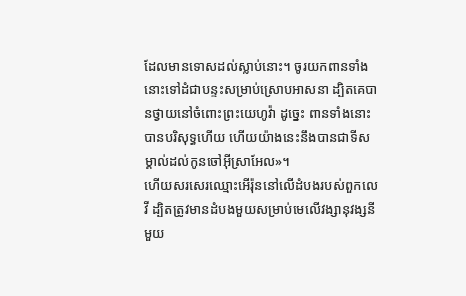ដែលមានទោសដល់ស្លាប់នោះ។ ចូរយកពានទាំងនោះទៅដំជាបន្ទះសម្រាប់ស្រោបអាសនា ដ្បិតគេបានថ្វាយនៅចំពោះព្រះយេហូវ៉ា ដូច្នេះ ពានទាំងនោះបានបរិសុទ្ធហើយ ហើយយ៉ាងនេះនឹងបានជាទីសម្គាល់ដល់កូនចៅអ៊ីស្រាអែល»។
ហើយសរសេរឈ្មោះអើរ៉ុននៅលើដំបងរបស់ពួកលេវី ដ្បិតត្រូវមានដំបងមួយសម្រាប់មេលើវង្សានុវង្សនីមួយ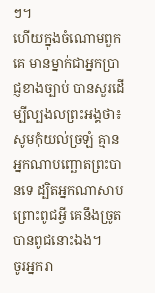ៗ។
ហើយក្នុងចំណោមពួកគេ មានម្នាក់ជាអ្នកប្រាជ្ញខាងច្បាប់ បានសួរដើម្បីល្បងលព្រះអង្គថា៖
សូមកុំយល់ច្រឡំ គ្មានអ្នកណាបញ្ឆោតព្រះបានទេ ដ្បិតអ្នកណាសាបព្រោះពូជអ្វី គេនឹងច្រូតបានពូជនោះឯង។
ចូរអ្នករា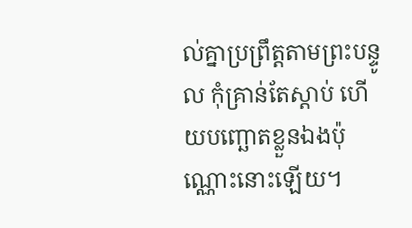ល់គ្នាប្រព្រឹត្តតាមព្រះបន្ទូល កុំគ្រាន់តែស្តាប់ ហើយបញ្ឆោតខ្លួនឯងប៉ុណ្ណោះនោះឡើយ។